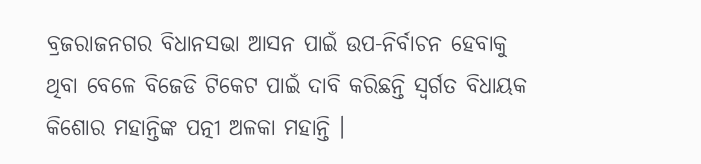ବ୍ରଜରାଜନଗର ବିଧାନସଭା ଆସନ ପାଇଁ ଉପ-ନିର୍ବାଚନ ହେବାକୁ ଥିବା ବେଳେ ବିଜେଡି ଟିକେଟ ପାଇଁ ଦାବି କରିଛନ୍ତି ସ୍ୱର୍ଗତ ବିଧାୟକ କିଶୋର ମହାନ୍ତିଙ୍କ ପତ୍ନୀ ଅଳକା ମହାନ୍ତି ।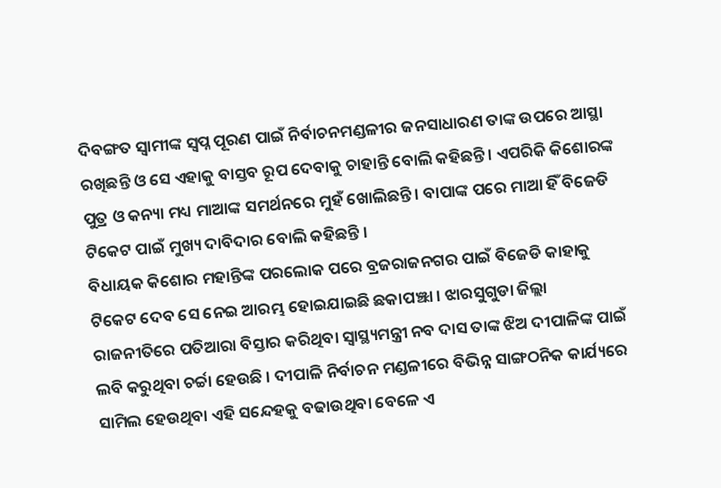ଦିବଙ୍ଗତ ସ୍ୱାମୀଙ୍କ ସ୍ୱପ୍ନ ପୂରଣ ପାଇଁ ନିର୍ବାଚନମଣ୍ଡଳୀର ଜନସାଧାରଣ ତାଙ୍କ ଉପରେ ଆସ୍ଥା ରଖିଛନ୍ତି ଓ ସେ ଏହାକୁ ବାସ୍ତବ ରୂପ ଦେବାକୁ ଚାହାନ୍ତି ବୋଲି କହିଛନ୍ତି । ଏପରିକି କିଶୋରଙ୍କ ପୁତ୍ର ଓ କନ୍ୟା ମଧ୍ୟ ମାଆଙ୍କ ସମର୍ଥନରେ ମୁହଁ ଖୋଲିଛନ୍ତି । ବାପାଙ୍କ ପରେ ମାଆ ହିଁ ବିଜେଡି ଟିକେଟ ପାଇଁ ମୁଖ୍ୟ ଦାବିଦାର ବୋଲି କହିଛନ୍ତି ।
ବିଧାୟକ କିଶୋର ମହାନ୍ତିଙ୍କ ପରଲୋକ ପରେ ବ୍ରଜରାଜନଗର ପାଇଁ ବିଜେଡି କାହାକୁ ଟିକେଟ ଦେବ ସେ ନେଇ ଆରମ୍ଭ ହୋଇଯାଇଛି ଛକାପଞ୍ଝା । ଝାରସୁଗୁଡା ଜିଲ୍ଲା ରାଜନୀତିରେ ପତିଆରା ବିସ୍ତାର କରିଥିବା ସ୍ୱାସ୍ଥ୍ୟମନ୍ତ୍ରୀ ନବ ଦାସ ତାଙ୍କ ଝିଅ ଦୀପାଳିଙ୍କ ପାଇଁ ଲବି କରୁଥିବା ଚର୍ଚ୍ଚା ହେଉଛି । ଦୀପାଳି ନିର୍ବାଚନ ମଣ୍ଡଳୀରେ ବିଭିନ୍ନ ସାଙ୍ଗଠନିକ କାର୍ଯ୍ୟରେ ସାମିଲ ହେଉଥିବା ଏହି ସନ୍ଦେହକୁ ବଢାଉଥିବା ବେଳେ ଏ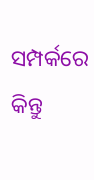ସମ୍ପର୍କରେ କିନ୍ତୁ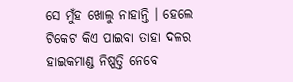ସେ ମୁଁହ ଖୋଲୁ ନାହାନ୍ତି । ହେଲେ ଟିକେଟ କିଏ ପାଇବା ତାହା ଦଳର ହାଇକମାଣ୍ଡ ନିଷ୍ପତ୍ତି ନେବେ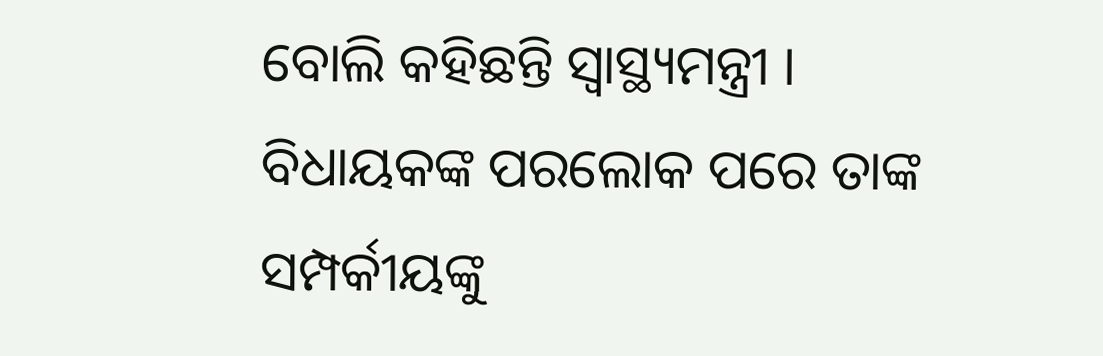ବୋଲି କହିଛନ୍ତି ସ୍ୱାସ୍ଥ୍ୟମନ୍ତ୍ରୀ ।
ବିଧାୟକଙ୍କ ପରଲୋକ ପରେ ତାଙ୍କ ସମ୍ପର୍କୀୟଙ୍କୁ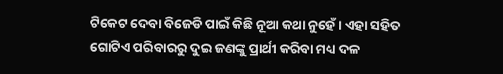ଟିକେଟ ଦେବା ବିଜେଡି ପାଇଁ କିଛି ନୂଆ କଥା ନୁହେଁ । ଏହା ସହିତ ଗୋଟିଏ ପରିବାରରୁ ଦୁଇ ଜଣଙ୍କୁ ପ୍ରାର୍ଥୀ କରିବା ମଧ୍ୟ ଦଳ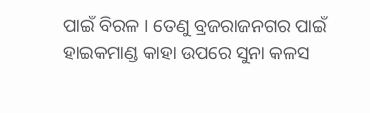ପାଇଁ ବିରଳ । ତେଣୁ ବ୍ରଜରାଜନଗର ପାଇଁ ହାଇକମାଣ୍ଡ କାହା ଉପରେ ସୁନା କଳସ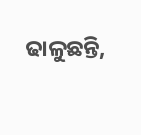ଢାଳୁଛନ୍ତି,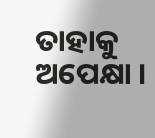ତାହାକୁ ଅପେକ୍ଷା ।